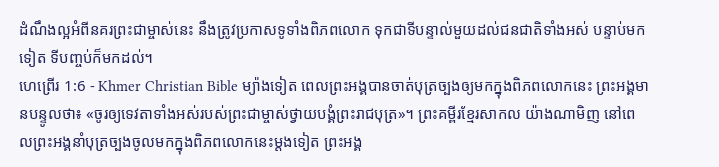ដំណឹងល្អអំពីនគរព្រះជាម្ចាស់នេះ នឹងត្រូវប្រកាសទូទាំងពិភពលោក ទុកជាទីបន្ទាល់មួយដល់ជនជាតិទាំងអស់ បន្ទាប់មកទៀត ទីបញ្ចប់ក៏មកដល់។
ហេព្រើរ 1:6 - Khmer Christian Bible ម្យ៉ាងទៀត ពេលព្រះអង្គបានចាត់បុត្រច្បងឲ្យមកក្នុងពិភពលោកនេះ ព្រះអង្គមានបន្ទូលថា៖ «ចូរឲ្យទេវតាទាំងអស់របស់ព្រះជាម្ចាស់ថ្វាយបង្គំព្រះរាជបុត្រ»។ ព្រះគម្ពីរខ្មែរសាកល យ៉ាងណាមិញ នៅពេលព្រះអង្គនាំបុត្រច្បងចូលមកក្នុងពិភពលោកនេះម្ដងទៀត ព្រះអង្គ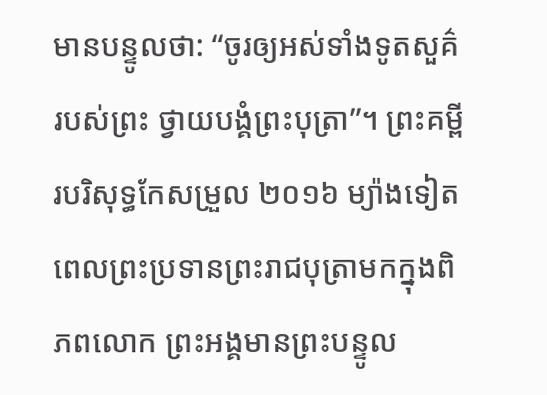មានបន្ទូលថា: “ចូរឲ្យអស់ទាំងទូតសួគ៌របស់ព្រះ ថ្វាយបង្គំព្រះបុត្រា”។ ព្រះគម្ពីរបរិសុទ្ធកែសម្រួល ២០១៦ ម្យ៉ាងទៀត ពេលព្រះប្រទានព្រះរាជបុត្រាមកក្នុងពិភពលោក ព្រះអង្គមានព្រះបន្ទូល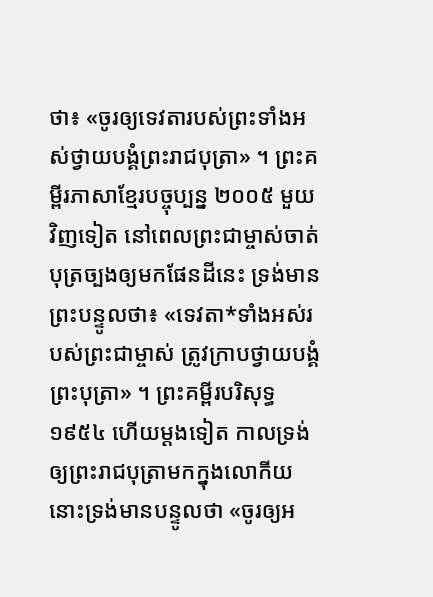ថា៖ «ចូរឲ្យទេវតារបស់ព្រះទាំងអស់ថ្វាយបង្គំព្រះរាជបុត្រា» ។ ព្រះគម្ពីរភាសាខ្មែរបច្ចុប្បន្ន ២០០៥ មួយវិញទៀត នៅពេលព្រះជាម្ចាស់ចាត់បុត្រច្បងឲ្យមកផែនដីនេះ ទ្រង់មានព្រះបន្ទូលថា៖ «ទេវតា*ទាំងអស់របស់ព្រះជាម្ចាស់ ត្រូវក្រាបថ្វាយបង្គំព្រះបុត្រា» ។ ព្រះគម្ពីរបរិសុទ្ធ ១៩៥៤ ហើយម្តងទៀត កាលទ្រង់ឲ្យព្រះរាជបុត្រាមកក្នុងលោកីយ នោះទ្រង់មានបន្ទូលថា «ចូរឲ្យអ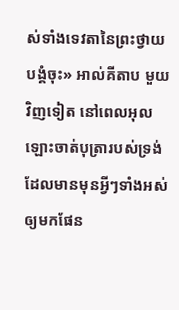ស់ទាំងទេវតានៃព្រះថ្វាយបង្គំចុះ» អាល់គីតាប មួយវិញទៀត នៅពេលអុលឡោះចាត់បុត្រារបស់ទ្រង់ ដែលមានមុនអ្វីៗទាំងអស់ឲ្យមកផែន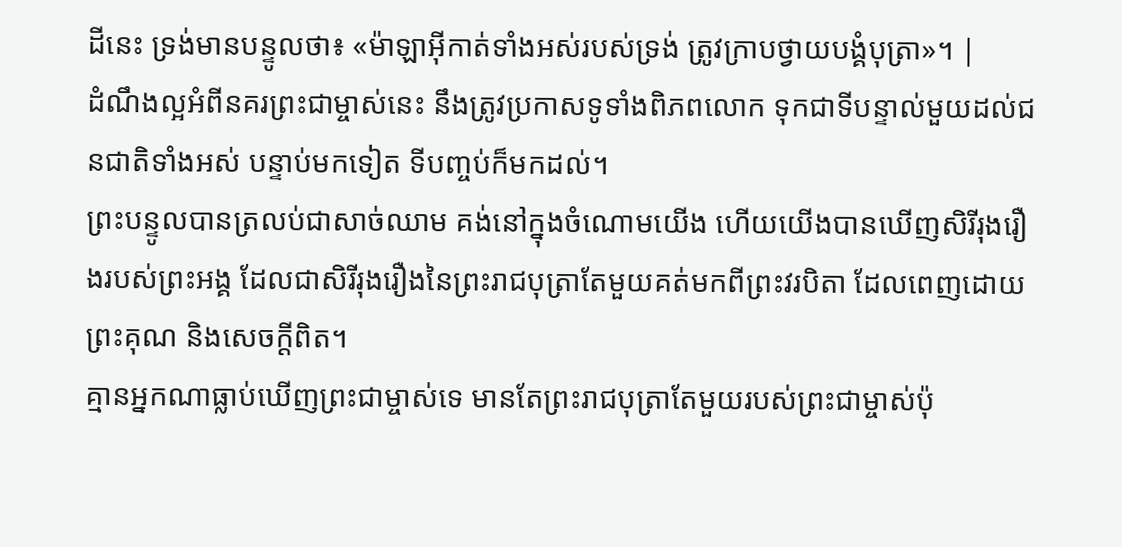ដីនេះ ទ្រង់មានបន្ទូលថា៖ «ម៉ាឡាអ៊ីកាត់ទាំងអស់របស់ទ្រង់ ត្រូវក្រាបថ្វាយបង្គំបុត្រា»។ |
ដំណឹងល្អអំពីនគរព្រះជាម្ចាស់នេះ នឹងត្រូវប្រកាសទូទាំងពិភពលោក ទុកជាទីបន្ទាល់មួយដល់ជនជាតិទាំងអស់ បន្ទាប់មកទៀត ទីបញ្ចប់ក៏មកដល់។
ព្រះបន្ទូលបានត្រលប់ជាសាច់ឈាម គង់នៅក្នុងចំណោមយើង ហើយយើងបានឃើញសិរីរុងរឿងរបស់ព្រះអង្គ ដែលជាសិរីរុងរឿងនៃព្រះរាជបុត្រាតែមួយគត់មកពីព្រះវរបិតា ដែលពេញដោយព្រះគុណ និងសេចក្ដីពិត។
គ្មានអ្នកណាធ្លាប់ឃើញព្រះជាម្ចាស់ទេ មានតែព្រះរាជបុត្រាតែមួយរបស់ព្រះជាម្ចាស់ប៉ុ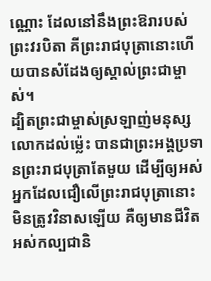ណ្ណោះ ដែលនៅនឹងព្រះឱរារបស់ព្រះវរបិតា គីព្រះរាជបុត្រានោះហើយបានសំដែងឲ្យស្គាល់ព្រះជាម្ចាស់។
ដ្បិតព្រះជាម្ចាស់ស្រឡាញ់មនុស្សលោកដល់ម៉្លេះ បានជាព្រះអង្គប្រទានព្រះរាជបុត្រាតែមួយ ដើម្បីឲ្យអស់អ្នកដែលជឿលើព្រះរាជបុត្រានោះ មិនត្រូវវិនាសឡើយ គឺឲ្យមានជីវិតអស់កល្បជានិ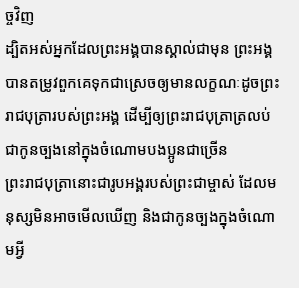ច្ចវិញ
ដ្បិតអស់អ្នកដែលព្រះអង្គបានស្គាល់ជាមុន ព្រះអង្គបានតម្រូវពួកគេទុកជាស្រេចឲ្យមានលក្ខណៈដូចព្រះរាជបុត្រារបស់ព្រះអង្គ ដើម្បីឲ្យព្រះរាជបុត្រាត្រលប់ជាកូនច្បងនៅក្នុងចំណោមបងប្អូនជាច្រើន
ព្រះរាជបុត្រានោះជារូបអង្គរបស់ព្រះជាម្ចាស់ ដែលមនុស្សមិនអាចមើលឃើញ និងជាកូនច្បងក្នុងចំណោមអ្វី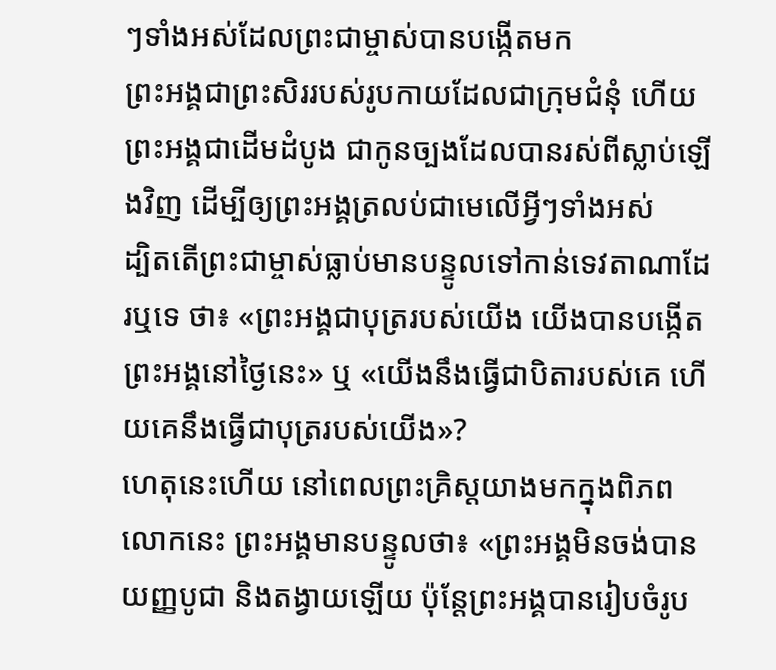ៗទាំងអស់ដែលព្រះជាម្ចាស់បានបង្កើតមក
ព្រះអង្គជាព្រះសិររបស់រូបកាយដែលជាក្រុមជំនុំ ហើយព្រះអង្គជាដើមដំបូង ជាកូនច្បងដែលបានរស់ពីស្លាប់ឡើងវិញ ដើម្បីឲ្យព្រះអង្គត្រលប់ជាមេលើអ្វីៗទាំងអស់
ដ្បិតតើព្រះជាម្ចាស់ធ្លាប់មានបន្ទូលទៅកាន់ទេវតាណាដែរឬទេ ថា៖ «ព្រះអង្គជាបុត្ររបស់យើង យើងបានបង្កើតព្រះអង្គនៅថ្ងៃនេះ» ឬ «យើងនឹងធ្វើជាបិតារបស់គេ ហើយគេនឹងធ្វើជាបុត្ររបស់យើង»?
ហេតុនេះហើយ នៅពេលព្រះគ្រិស្ដយាងមកក្នុងពិភពលោកនេះ ព្រះអង្គមានបន្ទូលថា៖ «ព្រះអង្គមិនចង់បានយញ្ញបូជា និងតង្វាយឡើយ ប៉ុន្ដែព្រះអង្គបានរៀបចំរូប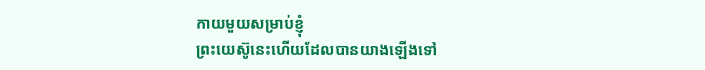កាយមួយសម្រាប់ខ្ញុំ
ព្រះយេស៊ូនេះហើយដែលបានយាងឡើងទៅ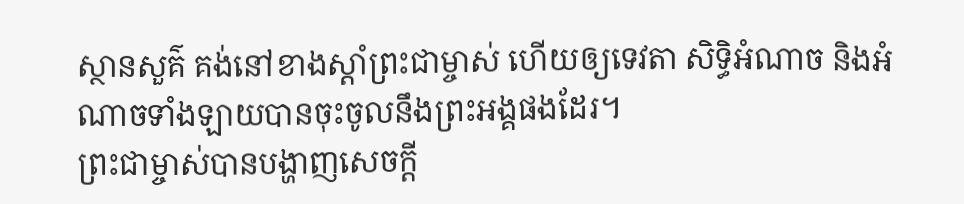ស្ថានសួគ៌ គង់នៅខាងស្ដាំព្រះជាម្ចាស់ ហើយឲ្យទេវតា សិទ្ធិអំណាច និងអំណាចទាំងឡាយបានចុះចូលនឹងព្រះអង្គផងដែរ។
ព្រះជាម្ចាស់បានបង្ហាញសេចក្ដី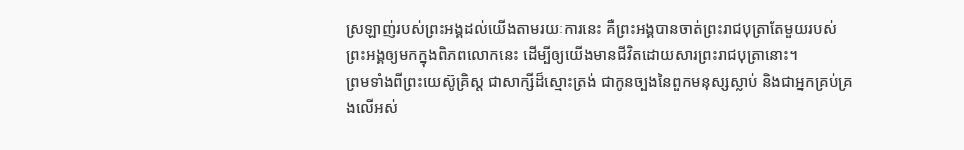ស្រឡាញ់របស់ព្រះអង្គដល់យើងតាមរយៈការនេះ គឺព្រះអង្គបានចាត់ព្រះរាជបុត្រាតែមួយរបស់ព្រះអង្គឲ្យមកក្នុងពិភពលោកនេះ ដើម្បីឲ្យយើងមានជីវិតដោយសារព្រះរាជបុត្រានោះ។
ព្រមទាំងពីព្រះយេស៊ូគ្រិស្ដ ជាសាក្សីដ៏ស្មោះត្រង់ ជាកូនច្បងនៃពួកមនុស្សស្លាប់ និងជាអ្នកគ្រប់គ្រងលើអស់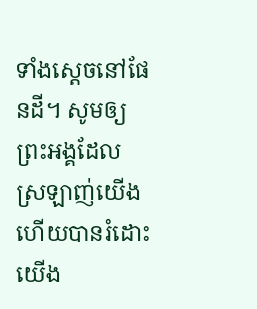ទាំងស្ដេចនៅផែនដី។ សូមឲ្យព្រះអង្គដែលស្រឡាញ់យើង ហើយបានរំដោះយើង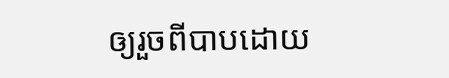ឲ្យរួចពីបាបដោយ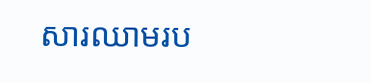សារឈាមរប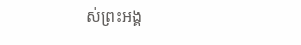ស់ព្រះអង្គ